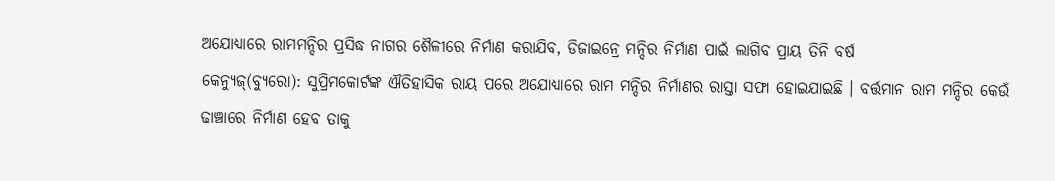ଅଯୋଧ୍ୟାରେ ରାମମନ୍ଦିର ପ୍ରସିଦ୍ଧ ନାଗର ଶୈଳୀରେ ନିର୍ମାଣ କରାଯିବ, ଡିଜାଇନ୍ରେ ମନ୍ଦିର ନିର୍ମାଣ ପାଇଁ ଲାଗିବ ପ୍ରାୟ ତିନି ବର୍ଷ
କେନ୍ୟୁଜ୍(ବ୍ୟୁରୋ): ସୁପ୍ରିମକୋର୍ଟଙ୍କ ଐତିହାସିକ ରାୟ ପରେ ଅଯୋଧ୍ୟାରେ ରାମ ମନ୍ଦିର ନିର୍ମାଣର ରାସ୍ତା ସଫା ହୋଇଯାଇଛି । ବର୍ତ୍ତମାନ ରାମ ମନ୍ଦିର କେଉଁ ଢାଞ୍ଚାରେ ନିର୍ମାଣ ହେବ ତାକୁ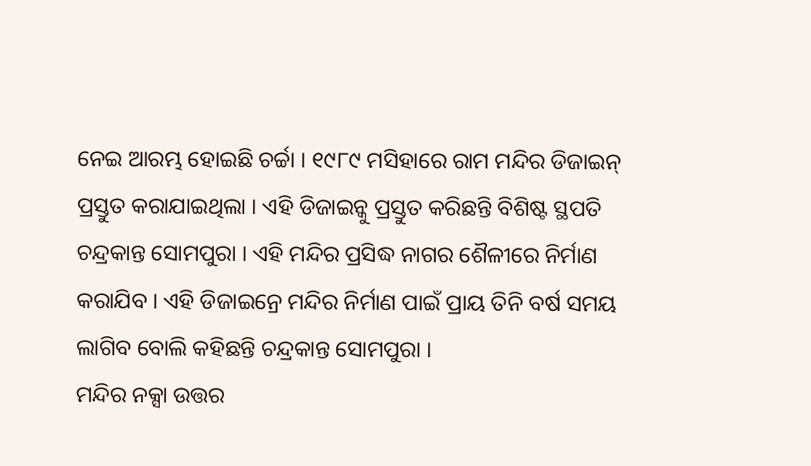ନେଇ ଆରମ୍ଭ ହୋଇଛି ଚର୍ଚ୍ଚା । ୧୯୮୯ ମସିହାରେ ରାମ ମନ୍ଦିର ଡିଜାଇନ୍ ପ୍ରସ୍ତୁତ କରାଯାଇଥିଲା । ଏହି ଡିଜାଇନ୍କୁ ପ୍ରସ୍ତୁତ କରିଛନ୍ତି ବିଶିଷ୍ଟ ସ୍ଥପତି ଚନ୍ଦ୍ରକାନ୍ତ ସୋମପୁରା । ଏହି ମନ୍ଦିର ପ୍ରସିଦ୍ଧ ନାଗର ଶୈଳୀରେ ନିର୍ମାଣ କରାଯିବ । ଏହି ଡିଜାଇନ୍ରେ ମନ୍ଦିର ନିର୍ମାଣ ପାଇଁ ପ୍ରାୟ ତିନି ବର୍ଷ ସମୟ ଲାଗିବ ବୋଲି କହିଛନ୍ତି ଚନ୍ଦ୍ରକାନ୍ତ ସୋମପୁରା ।
ମନ୍ଦିର ନକ୍ସା ଉତ୍ତର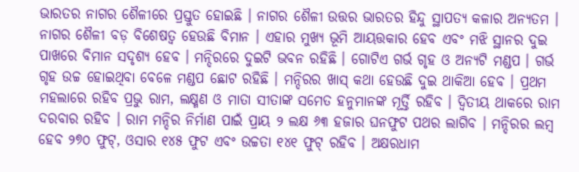ଭାରତର ନାଗର ଶୈଳୀରେ ପ୍ରସ୍ତୁତ ହୋଇଛି । ନାଗର ଶୈଳୀ ଉତ୍ତର ଭାରତର ହିନ୍ଦୁ ସ୍ଥାପତ୍ୟ କଳାର ଅନ୍ୟତମ । ନାଗର ଶୈଳୀ ବଡ଼ ବିଶେଷତ୍ୱ ହେଉଛି ବିମାନ । ଏହାର ମୁଖ୍ୟ ଭୂମି ଆୟତ୍ତକାର ହେବ ଏବଂ ମଝି ସ୍ଥାନର ଦୁଇ ପାଖରେ ବିମାନ ସଦୃଶ୍ୟ ହେବ । ମନ୍ଦିରରେ ଦୁଇଟି ଭବନ ରହିଛି । ଗୋଟିଏ ଗର୍ଭ ଗୃହ ଓ ଅନ୍ୟଟି ମଣ୍ଡପ । ଗର୍ଭ ଗୃହ ଉଚ୍ଚ ହୋଇଥିବା ବେଳେ ମଣ୍ଡପ ଛୋଟ ରହିଛି । ମନ୍ଦିରର ଖାସ୍ କଥା ହେଉଛି ଦୁଇ ଥାକିଆ ହେବ । ପ୍ରଥମ ମହଲାରେ ରହିବ ପ୍ରଭୁ ରାମ, ଲକ୍ଷ୍ମଣ ଓ ମାତା ସୀତାଙ୍କ ସମେତ ହନୁମାନଙ୍କ ମୂର୍ତ୍ତି ରହିବ । ଦ୍ୱିତୀୟ ଥାକରେ ରାମ ଦରବାର ରହିବ । ରାମ ମନ୍ଦିର ନିର୍ମାଣ ପାଇଁ ପ୍ରାୟ ୨ ଲକ୍ଷ ୬୩ ହଜାର ଘନଫୁଟ ପଥର ଲାଗିବ । ମନ୍ଦିରର ଲମ୍ବ ହେବ ୨୭୦ ଫୁଟ୍, ଓସାର ୧୪୫ ଫୁଟ ଏବଂ ଉଚ୍ଚତା ୧୪୧ ଫୁଟ୍ ରହିବ । ଅକ୍ଷରଧାମ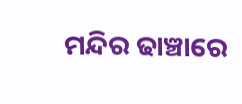ମନ୍ଦିର ଢାଞ୍ଚାରେ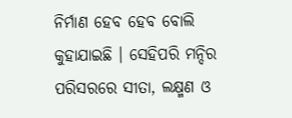ନିର୍ମାଣ ହେବ ହେବ ବୋଲି କୁହାଯାଇଛି । ସେହିପରି ମନ୍ଦିର ପରିସରରେ ସୀତା, ଲକ୍ଷ୍ମଣ ଓ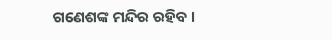ଗଣେଶଙ୍କ ମନ୍ଦିର ରହିବ ।